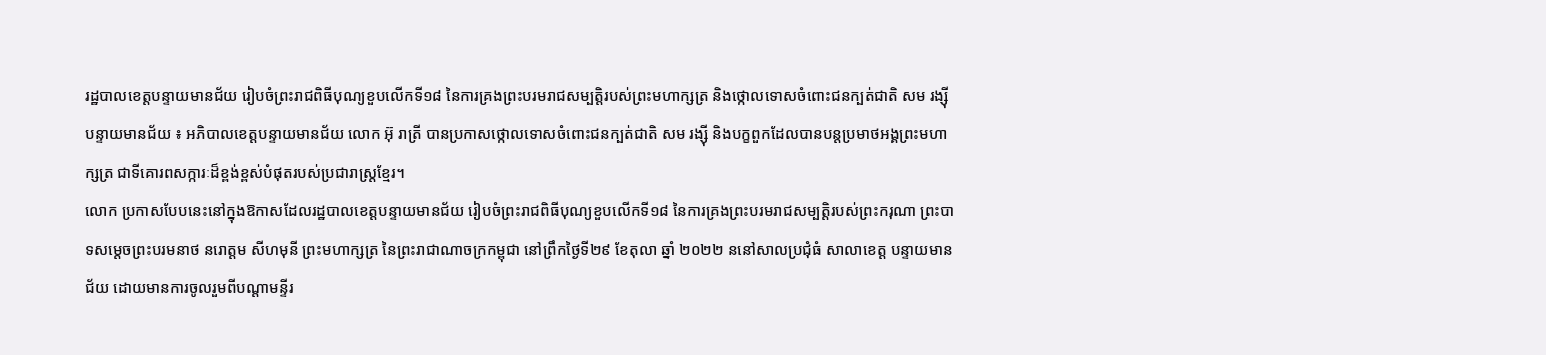រដ្ឋបាលខេត្តបន្ទាយមានជ័យ រៀបចំព្រះរាជពិធីបុណ្យខួបលើកទី១៨ នៃការគ្រងព្រះបរមរាជសម្បត្តិរបស់ព្រះមហាក្សត្រ និងថ្កោលទោសចំពោះជនក្បត់ជាតិ សម រង្ស៊ី
បន្ទាយមានជ័យ ៖ អភិបាលខេត្តបន្ទាយមានជ័យ លោក អ៊ុ រាត្រី បានប្រកាសថ្កោលទោសចំពោះជនក្បត់ជាតិ សម រង្ស៊ី និងបក្ខពួកដែលបានបន្តប្រមាថអង្គព្រះមហាក្សត្រ ជាទីគោរពសក្ការៈដ៏ខ្ពង់ខ្ពស់បំផុតរបស់ប្រជារាស្ត្រខ្មែរ។
លោក ប្រកាសបែបនេះនៅក្នុងឱកាសដែលរដ្ឋបាលខេត្តបន្ទាយមានជ័យ រៀបចំព្រះរាជពិធីបុណ្យខួបលើកទី១៨ នៃការគ្រងព្រះបរមរាជសម្បត្តិរបស់ព្រះករុណា ព្រះបាទសម្តេចព្រះបរមនាថ នរោត្តម សីហមុនី ព្រះមហាក្សត្រ នៃព្រះរាជាណាចក្រកម្ពុជា នៅព្រឹកថ្ងៃទី២៩ ខែតុលា ឆ្នាំ ២០២២ ននៅសាលប្រជុំធំ សាលាខេត្ត បន្ទាយមានជ័យ ដោយមានការចូលរួមពីបណ្តាមន្ទីរ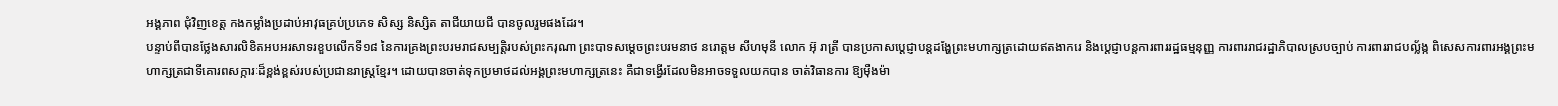អង្គភាព ជុំវិញខេត្ត កងកម្លាំងប្រដាប់អាវុធគ្រប់ប្រភេទ សិស្ស និស្សិត តាជីយាយជី បានចូលរួមផងដែរ។
បន្ទាប់ពីបានថ្លែងសារលិខិតអបអរសាទរខួបលើកទី១៨ នៃការគ្រងព្រះបរមរាជសម្បត្តិរបស់ព្រះករុណា ព្រះបាទសម្តេចព្រះបរមនាថ នរោត្តម សីហមុនី លោក អ៊ុ រាត្រី បានប្រកាសប្ដេជ្ញាបន្តដង្ហែព្រះមហាក្សត្រដោយឥតងាករេ និងប្តេជ្ញាបន្តការពាររដ្ឋធម្មនុញ្ញ ការពាររាជរដ្ឋាភិបាលស្របច្បាប់ ការពាររាជបល្ល័ង្ក ពិសេសការពារអង្គព្រះមហាក្សត្រជាទីគោរពសក្ការៈដ៏ខ្ពង់ខ្ពស់របស់ប្រជានរាស្រ្តខ្មែរ។ ដោយបានចាត់ទុកប្រមាថដល់អង្គព្រះមហាក្សត្រនេះ គឺជាទង្វេីរដែលមិនអាចទទួលយកបាន ចាត់វិធានការ ឱ្យម៉ឺងម៉ា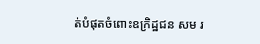ត់បំផុតចំពោះឧក្រិដ្ឋជន សម រ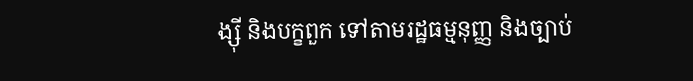ង្ស៊ី និងបក្ខពួក ទៅតាមរដ្ឋធម្មនុញ្ញ និងច្បាប់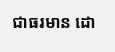ជាធរមាន ដោ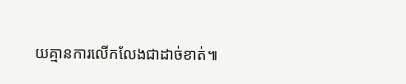យគ្មានការលេីកលែងជាដាច់ខាត់៕